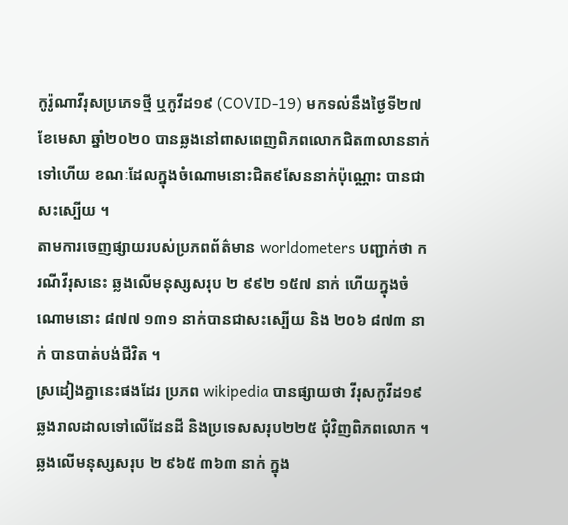កូរ៉ូណាវីរុសប្រភេទថ្មី ឬកូវីដ១៩ (COVID-19) មកទល់នឹងថ្ងៃទី២៧ ខែមេសា ឆ្នាំ២០២០ បានឆ្លងនៅពាសពេញពិភពលោកជិត៣លាននាក់ទៅហើយ ខណៈដែលក្នុងចំណោមនោះជិត៩សែននាក់ប៉ុណ្ណោះ បានជាសះស្បើយ ។
តាមការចេញផ្សាយរបស់ប្រភពព័ត៌មាន worldometers បញ្ជាក់ថា ករណីវីរុសនេះ ឆ្លងលើមនុស្សសរុប ២ ៩៩២ ១៥៧ នាក់ ហើយក្នុងចំណោមនោះ ៨៧៧ ១៣១ នាក់បានជាសះស្បើយ និង ២០៦ ៨៧៣ នាក់ បានបាត់បង់ជីវិត ។
ស្រដៀងគ្នានេះផងដែរ ប្រភព wikipedia បានផ្សាយថា វីរុសកូវីដ១៩ ឆ្លងរាលដាលទៅលើដែនដី និងប្រទេសសរុប២២៥ ជុំវិញពិភពលោក ។ ឆ្លងលើមនុស្សសរុប ២ ៩៦៥ ៣៦៣ នាក់ ក្នុង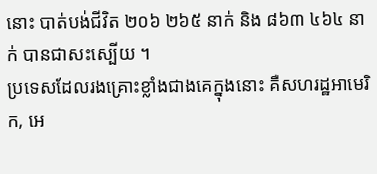នោះ បាត់បង់ជីវិត ២០៦ ២៦៥ នាក់ និង ៨៦៣ ៤៦៤ នាក់ បានជាសះស្បើយ ។
ប្រទេសដែលរងគ្រោះខ្លាំងជាងគេក្នុងនោះ គឺសហរដ្ឋអាមេរិក, អេ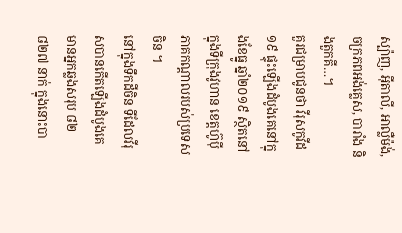ស្ប៉ាញ, អ៊ីតាលី, អាល្លឺម៉ង់, ចក្រភពអង់គ្លេស, បារាំង និងតួកគី…។
គួរជម្រាបជូនថា វីរុសកូវីដ១៩ ផ្ទុះឡើងដំបូងគេនៅក្នុងខែធ្នូ ឆ្នាំ២០១៩ ស្ថិតនៅក្នុងទីក្រុងវូហាន ខេត្តហ៊ូប៉ី ភាគកណ្តាលរបស់ប្រទេសចិន ។
នៅក្នុងទឹកដីចិន ទីដែលវីរុសបានកើតឡើងដំបូងគេ មានអ្នកឆ្លងសរុប ៨២ ៨២៧ នាក់ ក្នុងនោះបា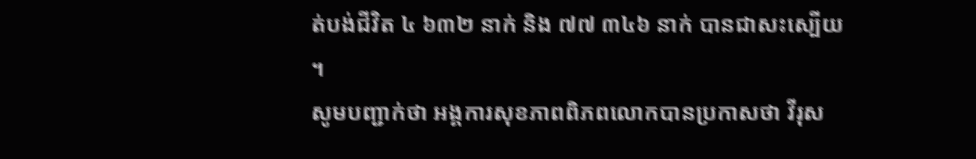ត់បង់ជីវិត ៤ ៦៣២ នាក់ និង ៧៧ ៣៤៦ នាក់ បានជាសះស្បើយ ។
សូមបញ្ជាក់ថា អង្គការសុខភាពពិភពលោកបានប្រកាសថា វីរុស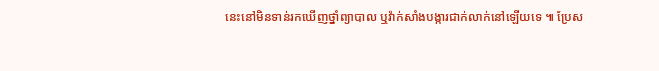នេះនៅមិនទាន់រកឃើញថ្នាំព្យាបាល ឬវ៉ាក់សាំងបង្ការជាក់លាក់នៅឡើយទេ ៕ ប្រែស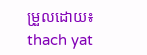ម្រួលដោយ៖ thach yat